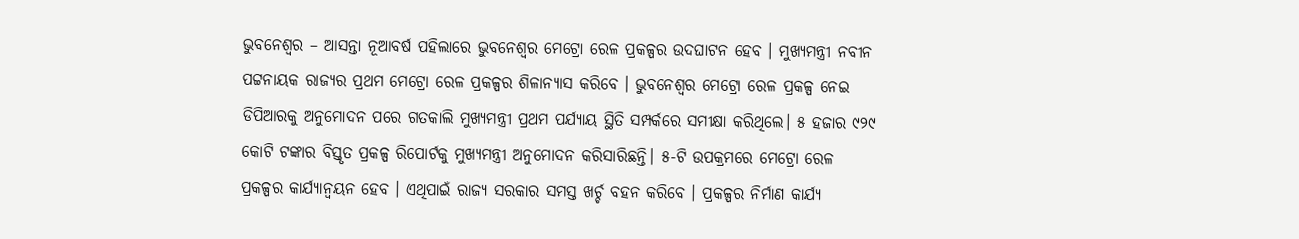ଭୁବନେଶ୍ୱର – ଆସନ୍ତା ନୂଆବର୍ଷ ପହିଲାରେ ଭୁବନେଶ୍ବର ମେଟ୍ରୋ ରେଳ ପ୍ରକଳ୍ପର ଉଦଘାଟନ ହେବ । ମୁଖ୍ୟମନ୍ତ୍ରୀ ନବୀନ ପଟ୍ଟନାୟକ ରାଜ୍ୟର ପ୍ରଥମ ମେଟ୍ରୋ ରେଳ ପ୍ରକଳ୍ପର ଶିଳାନ୍ୟାସ କରିବେ । ଭୁବନେଶ୍ୱର ମେଟ୍ରୋ ରେଳ ପ୍ରକଳ୍ପ ନେଇ ଡିପିଆରକୁ ଅନୁମୋଦନ ପରେ ଗତକାଲି ମୁଖ୍ୟମନ୍ତ୍ରୀ ପ୍ରଥମ ପର୍ଯ୍ୟାୟ ସ୍ଥିତି ସମ୍ପର୍କରେ ସମୀକ୍ଷା କରିଥିଲେ। ୫ ହଜାର ୯୨୯ କୋଟି ଟଙ୍କାର ବିସ୍ତୃତ ପ୍ରକଳ୍ପ ରିପୋର୍ଟକୁ ମୁଖ୍ୟମନ୍ତ୍ରୀ ଅନୁମୋଦନ କରିସାରିଛନ୍ତି। ୫-ଟି ଉପକ୍ରମରେ ମେଟ୍ରୋ ରେଳ ପ୍ରକଳ୍ପର କାର୍ଯ୍ୟାନ୍ୱୟନ ହେବ । ଏଥିପାଇଁ ରାଜ୍ୟ ସରକାର ସମସ୍ତ ଖର୍ଚ୍ଚ ବହନ କରିବେ । ପ୍ରକଳ୍ପର ନିର୍ମାଣ କାର୍ଯ୍ୟ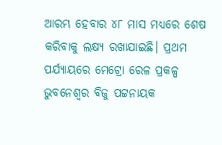ଆରମ୍ଭ ହେବାର ୪୮ ମାସ ମଧ୍ୟରେ ଶେଷ କରିବାକୁ ଲକ୍ଷ୍ୟ ରଖାଯାଇଛି। ପ୍ରଥମ ପର୍ଯ୍ୟାୟରେ ମେଟ୍ରୋ ରେଳ ପ୍ରକଳ୍ପ ଭୁବନେଶ୍ବର ବିଜୁ ପଟ୍ଟନାୟକ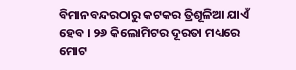ବିମାନବନ୍ଦରଠାରୁ କଟକର ତ୍ରିଶୂଳିଆ ଯାଏଁ ହେବ । ୨୬ କିଲୋମିଟର ଦୂରତା ମଧ୍ୟରେ ମୋଟ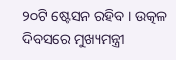୨୦ଟି ଷ୍ଟେସନ ରହିବ । ଉତ୍କଳ ଦିବସରେ ମୁଖ୍ୟମନ୍ତ୍ରୀ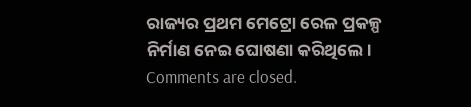ରାଜ୍ୟର ପ୍ରଥମ ମେଟ୍ରୋ ରେଳ ପ୍ରକଳ୍ପ ନିର୍ମାଣ ନେଇ ଘୋଷଣା କରିଥିଲେ।
Comments are closed.